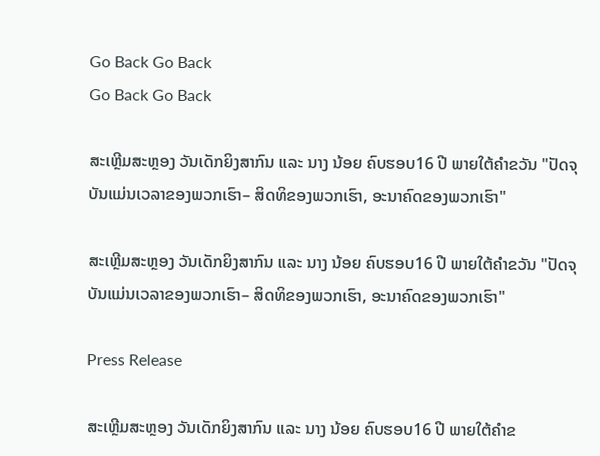Go Back Go Back
Go Back Go Back

ສະເຫຼີມສະຫຼອງ ວັນເດັກຍິງສາກົນ ແລະ ນາງ ນ້ອຍ ຄົບຮອບ16 ປີ ພາຍໃຕ້ຄໍາຂວັນ "ປັດຈຸບັນແມ່ນເວລາຂອງພວກເຮົາ– ສິດທິຂອງພວກເຮົາ, ອະນາຄົດຂອງພວກເຮົາ"

ສະເຫຼີມສະຫຼອງ ວັນເດັກຍິງສາກົນ ແລະ ນາງ ນ້ອຍ ຄົບຮອບ16 ປີ ພາຍໃຕ້ຄໍາຂວັນ "ປັດຈຸບັນແມ່ນເວລາຂອງພວກເຮົາ– ສິດທິຂອງພວກເຮົາ, ອະນາຄົດຂອງພວກເຮົາ"

Press Release

ສະເຫຼີມສະຫຼອງ ວັນເດັກຍິງສາກົນ ແລະ ນາງ ນ້ອຍ ຄົບຮອບ16 ປີ ພາຍໃຕ້ຄໍາຂ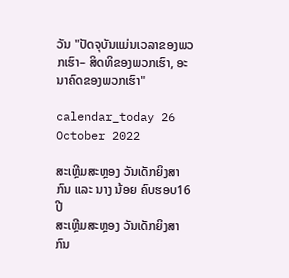ວັນ "ປັດຈຸບັນແມ່ນເວລາຂອງພວກເຮົາ– ສິດທິຂອງພວກເຮົາ, ອະນາຄົດຂອງພວກເຮົາ"

calendar_today 26 October 2022

ສະເຫຼີມສະຫຼອງ ວັນເດັກຍິງສາກົນ ແລະ ນາງ ນ້ອຍ ຄົບຮອບ16 ປີ
ສະເຫຼີມສະຫຼອງ ວັນເດັກຍິງສາກົນ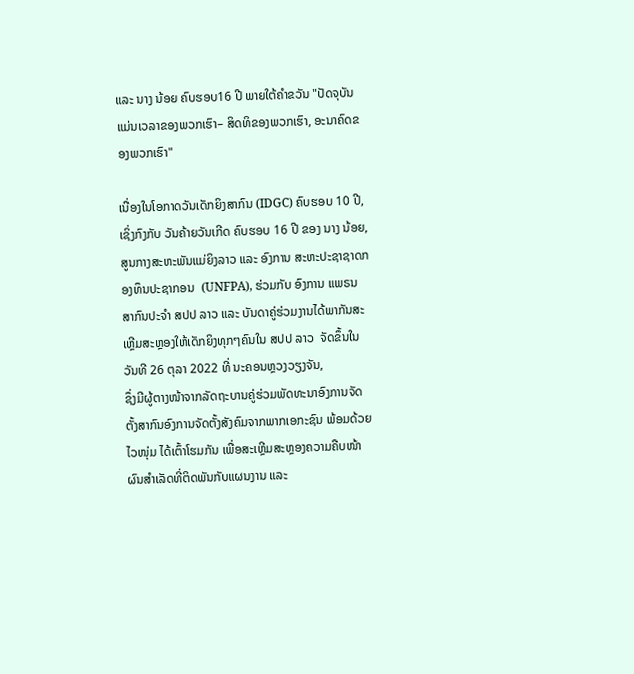ແລະ ນາງ ນ້ອຍ ຄົບຮອບ16 ປີ ພາຍໃຕ້ຄໍາຂວັນ "ປັດຈຸບັນແມ່ນເວລາຂອງພວກເຮົາ– ສິດທິຂອງພວກເຮົາ, ອະນາຄົດຂອງພວກເຮົາ"

ເນື່ອງໃນໂອກາດວັນເດັກຍິງສາກົນ (IDGC) ຄົບຮອບ 10 ປີ, ເຊິ່ງກົງກັບ ວັນຄ້າຍວັນເກີດ ຄົບຮອບ 16 ປີ ຂອງ ນາງ ນ້ອຍ, ສູນກາງສະຫະພັນແມ່ຍິງລາວ ແລະ ອົງການ ສະຫະປະຊາຊາດກອງທຶນປະຊາກອນ  (UNFPA), ຮ່ວມກັບ ອົງການ ແພຣນ ສາກົນປະຈໍາ ສປປ ລາວ ແລະ ບັນດາຄູ່ຮ່ວມງານໄດ້ພາກັນສະເຫຼີມສະຫຼອງໃຫ້ເດັກຍິງທຸກໆຄົນໃນ ສປປ ລາວ  ຈັດຂຶ້ນໃນວັນທີ 26 ຕຸລາ 2022 ທີ່ ນະຄອນຫຼວງວຽງຈັນ,
ຊຶ່ງມີຜູ້ຕາງໜ້າຈາກລັດຖະບານຄູ່ຮ່ວມພັດທະນາອົງການຈັດຕັ້ງສາກົນອົງການຈັດຕັ້ງສັງຄົມຈາກພາກເອກະຊົນ ພ້ອມດ້ວຍໄວໜຸ່ມ ໄດ້ເຕົ້າໂຮມກັນ ເພື່ອສະເຫຼີມສະຫຼອງຄວາມຄືບໜ້າຜົນສຳເລັດທີ່ຕິດພັນກັບແຜນງານ ແລະ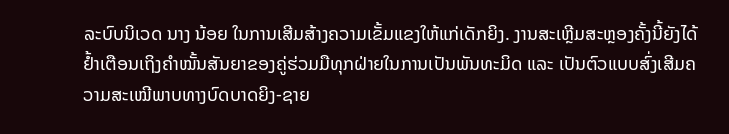ລະບົບນິເວດ ນາງ ນ້ອຍ ໃນການເສີມສ້າງຄວາມເຂັ້ມແຂງໃຫ້ແກ່ເດັກຍິງ. ງານສະເຫຼີມສະຫຼອງຄັ້ງນີ້ຍັງໄດ້ຢໍ້າເຕືອນເຖິງຄຳໝັ້ນສັນຍາຂອງຄູ່ຮ່ວມມືທຸກຝ່າຍໃນການເປັນພັນທະມິດ ແລະ ເປັນຕົວແບບສົ່ງເສີມຄວາມສະເໝີພາບທາງບົດບາດຍິງ-ຊາຍ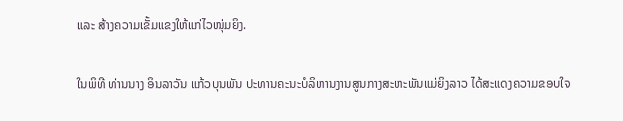ແລະ ສ້າງຄວາມເຂັ້ມແຂງໃຫ້ແກ່ໄວໜຸ່ມຍິງ.

ໃນພິທີ ທ່ານນາງ ອິນລາວັນ ແກ້ວບຸນພັນ ປະທານຄະນະບໍລິຫານງານສູນກາງສະຫະພັນແມ່ຍິງລາວ ໄດ້ສະແດງຄວາມຂອບໃຈ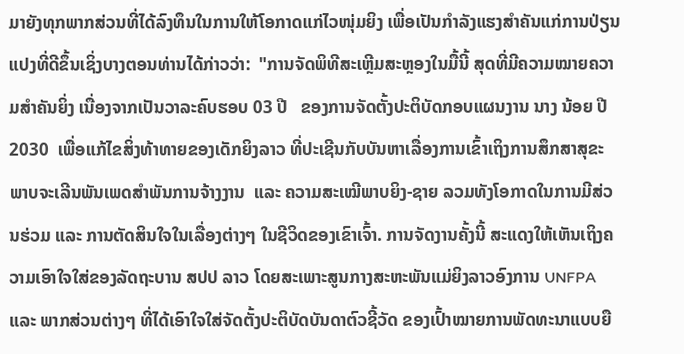ມາຍັງທຸກພາກສ່ວນທີ່ໄດ້ລົງທຶນໃນການໃຫ້ໂອກາດແກ່ໄວໜຸ່ມຍິງ ເພື່ອເປັນກຳລັງແຮງສໍາຄັນແກ່ການປ່ຽນແປງທີ່ດີຂຶ້ນເຊິ່ງບາງຕອນທ່ານໄດ້ກ່າວວ່າ:  "ການຈັດພິທີສະເຫຼີມສະຫຼອງໃນມື້ນີ້ ສຸດທີ່ມີຄວາມໝາຍຄວາມສຳຄັນຍິ່ງ ເນື່ອງຈາກເປັນວາລະຄົບຮອບ 03 ປີ   ຂອງການຈັດຕັ້ງປະຕິບັດກອບແຜນງານ ນາງ ນ້ອຍ ປີ 2030  ເພື່ອແກ້ໄຂສິ່ງທ້າທາຍຂອງເດັກຍິງລາວ ທີ່ປະເຊີນກັບບັນຫາເລື່ອງການເຂົ້າເຖິງການສຶກສາສຸຂະພາບຈະເລີນພັນເພດສຳພັນການຈ້າງງານ  ແລະ ຄວາມສະເໝີພາບຍິງ-ຊາຍ ລວມທັງໂອກາດໃນການມີສ່ວນຮ່ວມ ແລະ ການຕັດສິນໃຈໃນເລື່ອງຕ່າງໆ ໃນຊີວິດຂອງເຂົາເຈົ້າ. ການຈັດງານຄັ້ງນີ້ ສະແດງໃຫ້ເຫັນເຖິງຄວາມເອົາໃຈໃສ່ຂອງລັດຖະບານ ສປປ ລາວ ໂດຍສະເພາະສູນກາງສະຫະພັນແມ່ຍິງລາວອົງການ UNFPA ແລະ ພາກສ່ວນຕ່າງໆ ທີ່ໄດ້ເອົາໃຈໃສ່ຈັດຕັ້ງປະຕິບັດບັນດາຕົວຊີ້ວັດ ຂອງເປົ້າໝາຍການພັດທະນາແບບຍື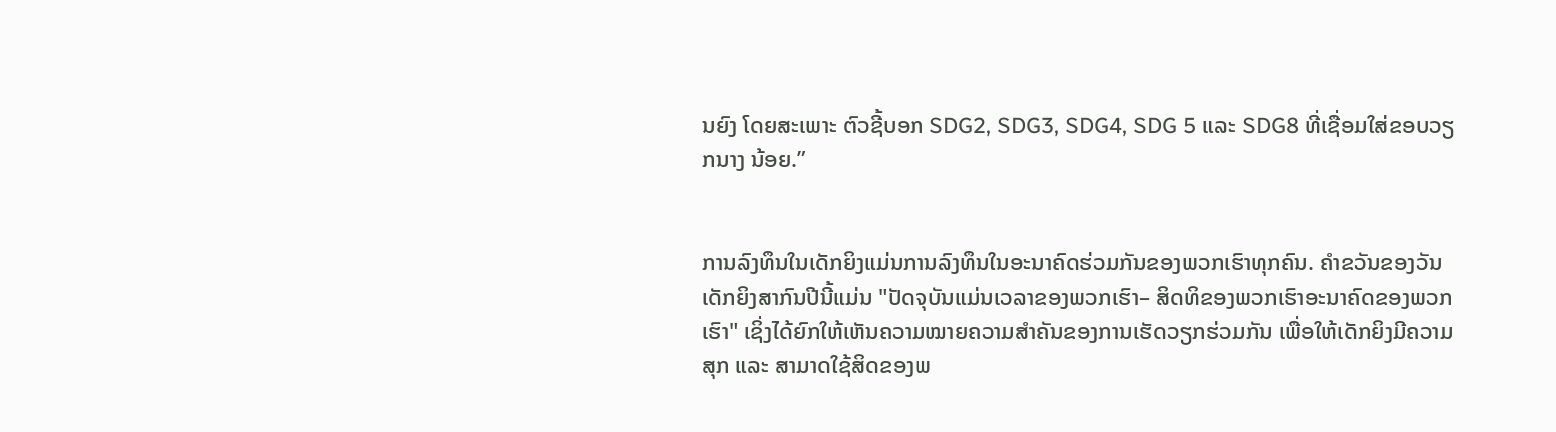ນຍົງ ໂດຍສະເພາະ ຕົວຊີ້ບອກ SDG2, SDG3, SDG4, SDG 5 ແລະ SDG8 ທີ່ເຊື່ອມໃສ່ຂອບວຽກນາງ ນ້ອຍ.”


ການລົງທຶນໃນເດັກຍິງແມ່ນການລົງທຶນໃນອະນາຄົດຮ່ວມກັນຂອງພວກເຮົາທຸກຄົນ. ຄໍາຂວັນຂອງວັນເດັກຍິງສາກົນປີນີ້ແມ່ນ "ປັດຈຸບັນແມ່ນເວລາຂອງພວກເຮົາ– ສິດທິຂອງພວກເຮົາອະນາຄົດຂອງພວກເຮົາ" ເຊິ່ງໄດ້ຍົກໃຫ້ເຫັນຄວາມໝາຍຄວາມສໍາຄັນຂອງການເຮັດວຽກຮ່ວມກັນ ເພື່ອໃຫ້ເດັກຍິງມີຄວາມສຸກ ແລະ ສາມາດໃຊ້ສິດຂອງພ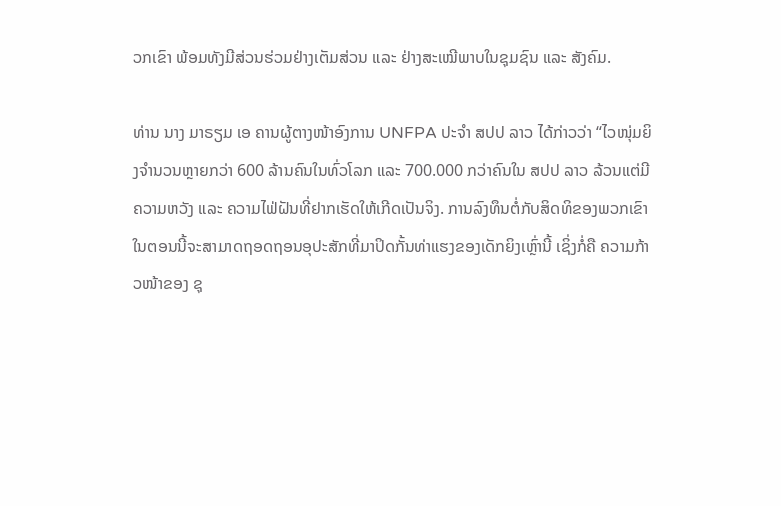ວກເຂົາ ພ້ອມທັງມີສ່ວນຮ່ວມຢ່າງເຕັມສ່ວນ ແລະ ຢ່າງສະເໝີພາບໃນຊຸມຊົນ ແລະ ສັງຄົມ.

ທ່ານ ນາງ ມາຣຽມ ເອ ຄານຜູ້ຕາງໜ້າອົງການ UNFPA ປະຈຳ ສປປ ລາວ ໄດ້ກ່າວວ່າ “ໄວໜຸ່ມຍິງຈໍານວນຫຼາຍກວ່າ 600 ລ້ານຄົນໃນທົ່ວໂລກ ແລະ 700.000 ກວ່າຄົນໃນ ສປປ ລາວ ລ້ວນແຕ່ມີຄວາມຫວັງ ແລະ ຄວາມໄຟ່ຝັນທີ່ຢາກເຮັດໃຫ້ເກີດເປັນຈິງ. ການລົງທຶນຕໍ່ກັບສິດທິຂອງພວກເຂົາໃນຕອນນີ້ຈະສາມາດຖອດຖອນອຸປະສັກທີ່ມາປິດກັ້ນທ່າແຮງຂອງເດັກຍິງເຫຼົ່ານີ້ ເຊິ່ງກໍ່ຄື ຄວາມກ້າວໜ້າຂອງ ຊຸ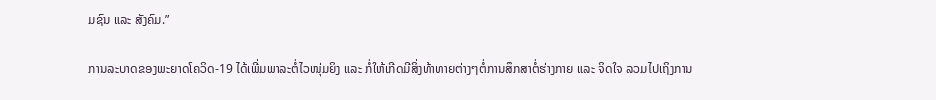ມຊົນ ແລະ ສັງຄົມ.”

ການລະບາດຂອງພະຍາດໂຄວິດ-19 ໄດ້ເພີ່ມພາລະຕໍ່ໄວໜຸ່ມຍິງ ແລະ ກໍ່ໃຫ້ເກີດມີສິ່ງທ້າທາຍຕ່າງໆຕໍ່ການສຶກສາຕໍ່ຮ່າງກາຍ ແລະ ຈິດໃຈ ລວມໄປເຖິງການ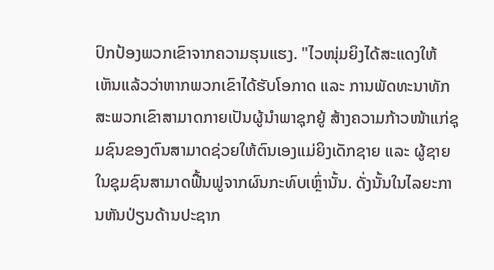ປົກປ້ອງພວກເຂົາຈາກຄວາມຮຸນແຮງ. "ໄວໜຸ່ມຍິງໄດ້ສະແດງໃຫ້ເຫັນແລ້ວວ່າຫາກພວກເຂົາໄດ້ຮັບໂອກາດ ແລະ ການພັດທະນາທັກສະພວກເຂົາສາມາດກາຍເປັນຜູ້ນໍາພາຊຸກຍູ້ ສ້າງຄວາມກ້າວໜ້າແກ່ຊຸມຊົນຂອງຕົນສາມາດຊ່ວຍໃຫ້ຕົນເອງແມ່ຍິງເດັກຊາຍ ແລະ ຜູ້ຊາຍ ໃນຊຸມຊົນສາມາດຟື້ນຟູຈາກຜົນກະທົບເຫຼົ່ານັ້ນ. ດັ່ງນັ້ນໃນໄລຍະການຫັນປ່ຽນດ້ານປະຊາກ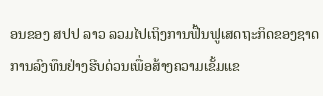ອນຂອງ ສປປ ລາວ ລວມໄປເຖິງການຟື້ນຟູເສດຖະກິດຂອງຊາດ ການລົງທຶນຢ່າງຮີບດ່ວນເພື່ອສ້າງຄວາມເຂັ້ມແຂ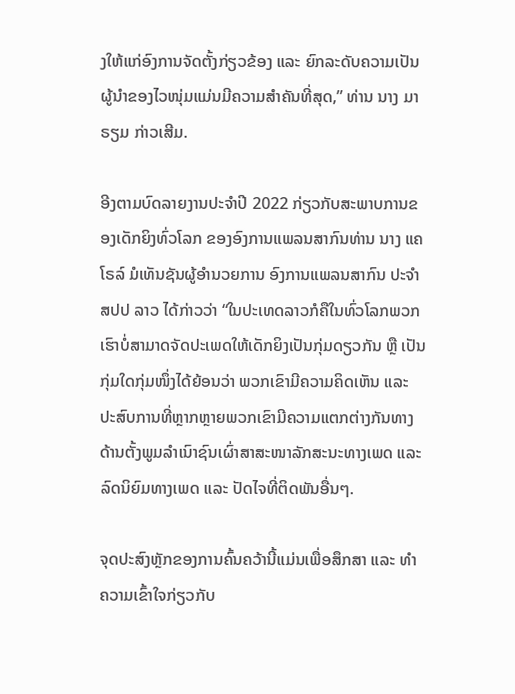ງໃຫ້ແກ່ອົງການຈັດຕັ້ງກ່ຽວຂ້ອງ ແລະ ຍົກລະດັບຄວາມເປັນຜູ້ນຳຂອງໄວໜຸ່ມແມ່ນມີຄວາມສໍາຄັນທີ່ສຸດ,” ທ່ານ ນາງ ມາຣຽມ ກ່າວເສີມ.

ອີງຕາມບົດລາຍງານປະຈຳປີ 2022 ກ່ຽວກັບສະພາບການຂອງເດັກຍິງທົ່ວໂລກ ຂອງອົງການແພລນສາກົນທ່ານ ນາງ ແຄໂຣລ໌ ມໍເທັນຊັນຜູ້ອໍານວຍການ ອົງການແພລນສາກົນ ປະຈໍາ ສປປ ລາວ ໄດ້ກ່າວວ່າ “ໃນປະເທດລາວກໍຄືໃນທົ່ວໂລກພວກເຮົາບໍ່ສາມາດຈັດປະເພດໃຫ້ເດັກຍິງເປັນກຸ່ມດຽວກັນ ຫຼື ເປັນກຸ່ມໃດກຸ່ມໜຶ່ງໄດ້ຍ້ອນວ່າ ພວກເຂົາມີຄວາມຄິດເຫັນ ແລະ ປະສົບການທີ່ຫຼາກຫຼາຍພວກເຂົາມີຄວາມແຕກຕ່າງກັນທາງດ້ານຕັ້ງພູມລໍາເນົາຊົນເຜົ່າສາສະໜາລັກສະນະທາງເພດ ແລະ ລົດນິຍົມທາງເພດ ແລະ ປັດໄຈທີ່ຕິດພັນອື່ນໆ.

ຈຸດປະສົງຫຼັກຂອງການຄົ້ນຄວ້ານີ້ແມ່ນເພື່ອສຶກສາ ແລະ ທໍາຄວາມເຂົ້າໃຈກ່ຽວກັບ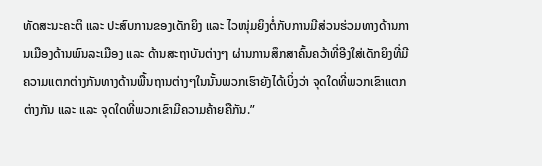ທັດສະນະຄະຕິ ແລະ ປະສົບການຂອງເດັກຍິງ ແລະ ໄວໜຸ່ມຍິງຕໍ່ກັບການມີສ່ວນຮ່ວມທາງດ້ານການເມືອງດ້ານພົນລະເມືອງ ແລະ ດ້ານສະຖາບັນຕ່າງໆ ຜ່ານການສຶກສາຄົ້ນຄວ້າທີ່ອີງໃສ່ເດັກຍິງທີ່ມີຄວາມແຕກຕ່າງກັນທາງດ້ານພື້ນຖານຕ່າງໆໃນນັ້ນພວກເຮົາຍັງໄດ້ເບິ່ງວ່າ ຈຸດໃດທີ່ພວກເຂົາແຕກຕ່າງກັນ ແລະ ແລະ ຈຸດໃດທີ່ພວກເຂົາມີຄວາມຄ້າຍຄືກັນ.”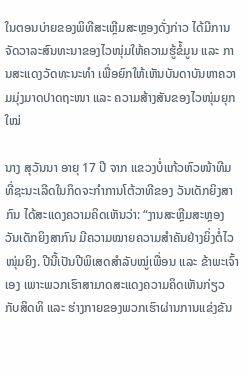ໃນຕອນບ່າຍຂອງພິທີສະເຫຼີມສະຫຼອງດັ່ງກ່າວ ໄດ້ມີການຈັດວາລະສົນທະນາຂອງໄວໜຸ່ມໃຫ້ຄວາມຮູ້ຂໍ້ມູນ ແລະ ການສະແດງວັດທະນະທຳ ເພື່ອຍົກໃຫ້ເຫັນບັນດາບັນຫາຄວາມມຸ່ງມາດປາດຖະໜາ ແລະ ຄວາມສ້າງສັນຂອງໄວໜຸ່ມຍຸກໃໝ່

ນາງ ສຸວັນນາ ອາຍຸ 17 ປີ ຈາກ ແຂວງບໍ່ແກ້ວຫົວໜ້າທີມທີ່ຊະນະເລີດໃນກິດຈະກໍາການໂຕ້ວາທີຂອງ ວັນເດັກຍິງສາກົນ ໄດ້ສະແດງຄວາມຄິດເຫັນວ່າ: “ງານສະຫຼີມສະຫຼອງວັນເດັກຍິງສາກົນ ມີຄວາມໝາຍຄວາມສໍາຄັນຢ່າງຍິ່ງຕໍ່ໄວໜຸ່ມຍິງ. ປີນີ້ເປັນປີພິເສດສຳລັບໝູ່ເພື່ອນ ແລະ ຂ້າພະເຈົ້າເອງ ເພາະພວກເຮົາສາມາດສະແດງຄວາມຄິດເຫັນກ່ຽວກັບສິດທິ ແລະ ຮ່າງກາຍຂອງພວກເຮົາຜ່ານການແຂ່ງຂັນ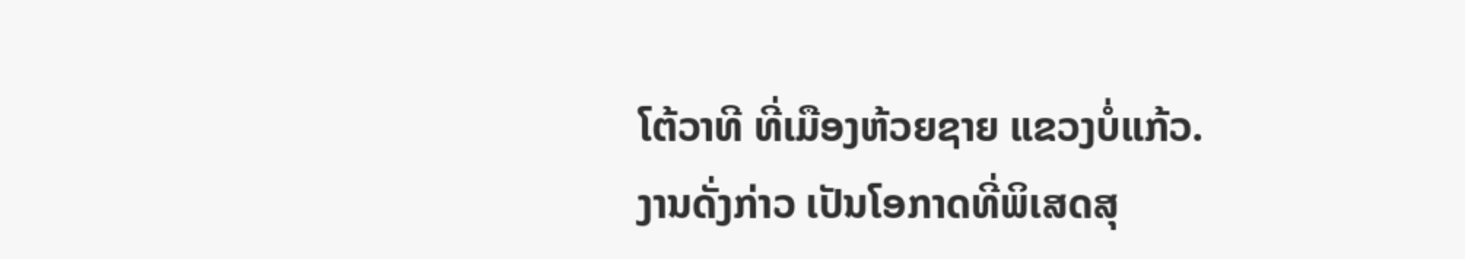ໂຕ້ວາທີ ທີ່ເມືອງຫ້ວຍຊາຍ ແຂວງບໍ່ແກ້ວ. ງານດັ່ງກ່າວ ເປັນໂອກາດທີ່ພິເສດສຸ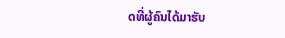ດທີ່ຜູ້ຄົນໄດ້ມາຮັບ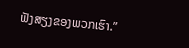ຟັງສຽງຂອງພວກເຮົາ.”